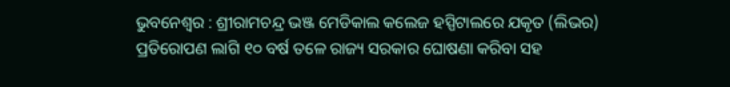ଭୁବନେଶ୍ୱର : ଶ୍ରୀରାମଚନ୍ଦ୍ର ଭଞ୍ଜ ମେଡିକାଲ କଲେଜ ହସ୍ପିଟାଲରେ ଯକୃତ (ଲିଭର) ପ୍ରତିରୋପଣ ଲାଗି ୧୦ ବର୍ଷ ତଳେ ରାଜ୍ୟ ସରକାର ଘୋଷଣା କରିବା ସହ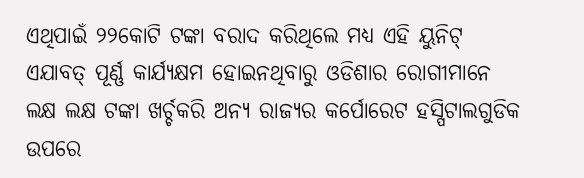ଏଥିପାଇଁ ୨୨କୋଟି ଟଙ୍କା ବରାଦ କରିଥିଲେ ମଧ୍ୟ ଏହି ୟୁନିଟ୍ ଏଯାବତ୍ ପୂର୍ଣ୍ଣ କାର୍ଯ୍ୟକ୍ଷମ ହୋଇନଥିବାରୁ ଓଡିଶାର ରୋଗୀମାନେ ଲକ୍ଷ ଲକ୍ଷ ଟଙ୍କା ଖର୍ଚ୍ଚକରି ଅନ୍ୟ ରାଜ୍ୟର କର୍ପୋରେଟ ହସ୍ପିଟାଲଗୁଡିକ ଉପରେ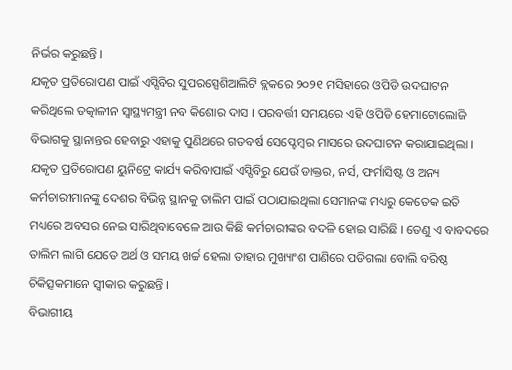ନିର୍ଭର କରୁଛନ୍ତି ।
ଯକୃତ ପ୍ରତିରୋପଣ ପାଇଁ ଏସ୍ସିବିର ସୁପରସ୍ପେଶିଆଲିଟି ବ୍ଲକରେ ୨୦୨୧ ମସିହାରେ ଓପିଡି ଉଦଘାଟନ କରିଥିଲେ ତତ୍କାଳୀନ ସ୍ୱାସ୍ଥ୍ୟମନ୍ତ୍ରୀ ନବ କିଶୋର ଦାସ । ପରବର୍ତ୍ତୀ ସମୟରେ ଏହି ଓପିଡି ହେମାଟୋଲୋଜି ବିଭାଗକୁ ସ୍ଥାନାନ୍ତର ହେବାରୁ ଏହାକୁ ପୁଣିଥରେ ଗତବର୍ଷ ସେପ୍ଟେମ୍ବର ମାସରେ ଉଦଘାଟନ କରାଯାଇଥିଲା ।
ଯକୃତ ପ୍ରତିରୋପଣ ୟୁନିଟ୍ରେ କାର୍ଯ୍ୟ କରିବାପାଇଁ ଏସ୍ସିବିରୁ ଯେଉଁ ଡାକ୍ତର, ନର୍ସ, ଫର୍ମାସିଷ୍ଟ ଓ ଅନ୍ୟ କର୍ମଚାରୀମାନଙ୍କୁ ଦେଶର ବିଭିନ୍ନ ସ୍ଥାନକୁ ତାଲିମ ପାଇଁ ପଠାଯାଇଥିଲା ସେମାନଙ୍କ ମଧ୍ୟରୁ କେତେକ ଇତି ମଧ୍ୟରେ ଅବସର ନେଇ ସାରିଥିବାବେଳେ ଆଉ କିଛି କର୍ମଚାରୀଙ୍କର ବଦଳି ହୋଇ ସାରିଛି । ତେଣୁ ଏ ବାବଦରେ ତାଲିମ ଲାଗି ଯେତେ ଅର୍ଥ ଓ ସମୟ ଖର୍ଚ୍ଚ ହେଲା ତାହାର ମୁଖ୍ୟାଂଶ ପାଣିରେ ପଡିଗଲା ବୋଲି ବରିଷ୍ଠ ଚିକିତ୍ସକମାନେ ସ୍ୱୀକାର କରୁଛନ୍ତି ।
ବିଭାଗୀୟ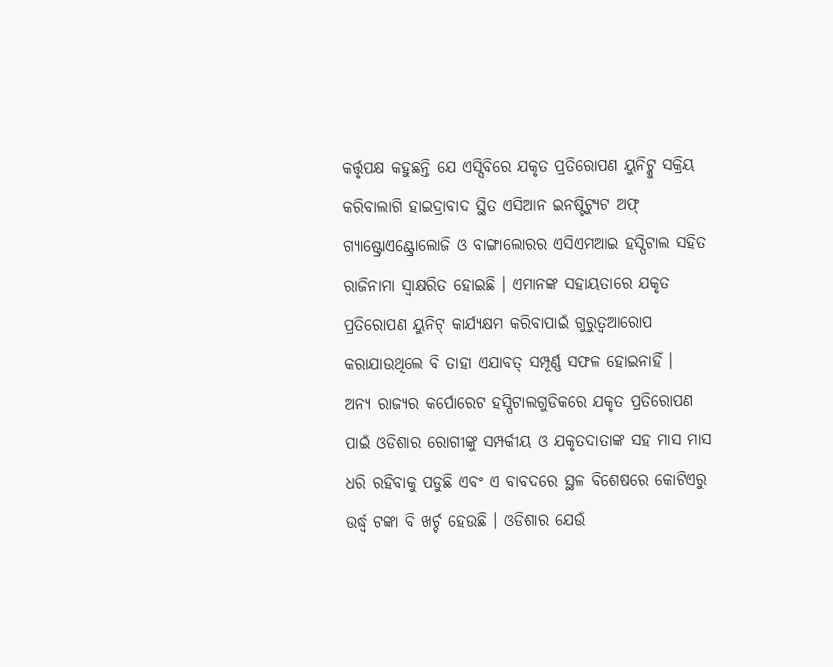କର୍ତ୍ତୃପକ୍ଷ କହୁଛନ୍ତି ଯେ ଏସ୍ସିବିରେ ଯକୃତ ପ୍ରତିରୋପଣ ୟୁନିଟ୍କୁ ସକ୍ରିୟ କରିବାଲାଗି ହାଇଦ୍ରାବାଦ ସ୍ଥିତ ଏସିଆନ ଇନଷ୍ଟିଟ୍ୟୁଟ ଅଫ୍ ଗ୍ୟାଷ୍ଟ୍ରୋଏଣ୍ଟ୍ରୋଲୋଜି ଓ ବାଙ୍ଗାଲୋରର ଏସିଏମଆଇ ହସ୍ପିଟାଲ ସହିତ ରାଜିନାମା ସ୍ୱାକ୍ଷରିତ ହୋଇଛି । ଏମାନଙ୍କ ସହାୟତାରେ ଯକୃତ ପ୍ରତିରୋପଣ ୟୁନିଟ୍ କାର୍ଯ୍ୟକ୍ଷମ କରିବାପାଇଁ ଗୁରୁତ୍ୱଆରୋପ କରାଯାଉଥିଲେ ବି ତାହା ଏଯାବତ୍ ସମ୍ପୂର୍ଣ୍ଣ ସଫଳ ହୋଇନାହିଁ ।
ଅନ୍ୟ ରାଜ୍ୟର କର୍ପୋରେଟ ହସ୍ପିଟାଲଗୁଡିକରେ ଯକୃତ ପ୍ରତିରୋପଣ ପାଇଁ ଓଡିଶାର ରୋଗୀଙ୍କୁ ସମ୍ପର୍କୀୟ ଓ ଯକୃତଦାତାଙ୍କ ସହ ମାସ ମାସ ଧରି ରହିବାକୁ ପଡୁଛି ଏବଂ ଏ ବାବଦରେ ସ୍ଥଳ ବିଶେଷରେ କୋଟିଏରୁ ଉର୍ଦ୍ଧ୍ୱ ଟଙ୍କା ବି ଖର୍ଚ୍ଚ ହେଉଛି । ଓଡିଶାର ଯେଉଁ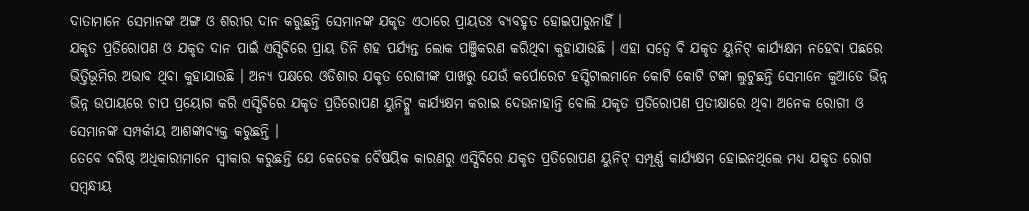ଦାତାମାନେ ସେମାନଙ୍କ ଅଙ୍ଗ ଓ ଶରୀର ଦାନ କରୁଛନ୍ତି ସେମାନଙ୍କ ଯକୃତ ଏଠାରେ ପ୍ରାୟତଃ ବ୍ୟବହୃତ ହୋଇପାରୁନାହିଁ ।
ଯକୃତ ପ୍ରତିରୋପଣ ଓ ଯକୃତ ଦାନ ପାଇଁ ଏସ୍ସିବିରେ ପ୍ରାୟ ତିନି ଶହ ପର୍ଯ୍ୟନ୍ତ ଲୋକ ପଞ୍ଜିକରଣ କରିଥିବା କୁହାଯାଉଛି । ଏହା ସତ୍ୱେ ବି ଯକୃତ ୟୁନିଟ୍ କାର୍ଯ୍ୟକ୍ଷମ ନହେବା ପଛରେ ଭିତ୍ତିଭୂମିର ଅଭାବ ଥିବା କୁହାଯାଉଛି । ଅନ୍ୟ ପକ୍ଷରେ ଓଡିଶାର ଯକୃତ ରୋଗୀଙ୍କ ପାଖରୁ ଯେଉଁ କର୍ପୋରେଟ ହସ୍ପିଟାଲମାନେ କୋଟି କୋଟି ଟଙ୍କା ଲୁଟୁଛନ୍ତି ସେମାନେ କୁଆଡେ ଭିନ୍ନ ଭିନ୍ନ ଉପାୟରେ ଚାପ ପ୍ରୟୋଗ କରି ଏସ୍ସିବିରେ ଯକୃତ ପ୍ରତିରୋପଣ ୟୁନିଟ୍କୁ କାର୍ଯ୍ୟକ୍ଷମ କରାଇ ଦେଉନାହାନ୍ତି ବୋଲି ଯକୃତ ପ୍ରତିରୋପଣ ପ୍ରତୀକ୍ଷାରେ ଥିବା ଅନେକ ରୋଗୀ ଓ ସେମାନଙ୍କ ସମ୍ପର୍କୀୟ ଆଶଙ୍କାବ୍ୟକ୍ତ କରୁଛନ୍ତି ।
ତେବେ ବରିଷ୍ଠ ଅଧିକାରୀମାନେ ସ୍ୱୀକାର କରୁଛନ୍ତି ଯେ କେତେକ ବୈଷୟିକ କାରଣରୁ ଏସ୍ସିବିରେ ଯକୃତ ପ୍ରତିରୋପଣ ୟୁନିଟ୍ ସମ୍ପୂର୍ଣ୍ଣ କାର୍ଯ୍ୟକ୍ଷମ ହୋଇନଥିଲେ ମଧ୍ୟ ଯକୃତ ରୋଗ ସମ୍ବନ୍ଧୀୟ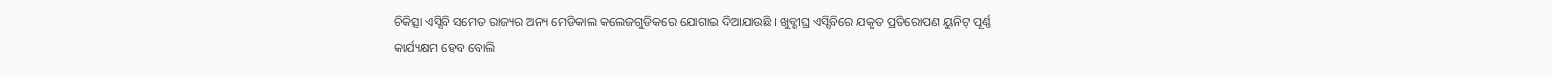ଚିକିତ୍ସା ଏସ୍ସିବି ସମେତ ରାଜ୍ୟର ଅନ୍ୟ ମେଡିକାଲ କଲେଜଗୁଡିକରେ ଯୋଗାଇ ଦିଆଯାଉଛି । ଖୁବ୍ଶୀଘ୍ର ଏସ୍ସିବିରେ ଯକୃତ ପ୍ରତିରୋପଣ ୟୁନିଟ୍ ପୂର୍ଣ୍ଣ କାର୍ଯ୍ୟକ୍ଷମ ହେବ ବୋଲି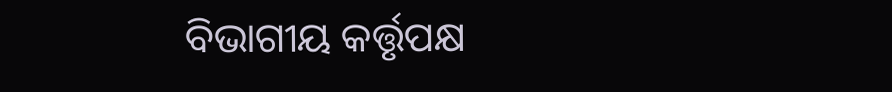ବିଭାଗୀୟ କର୍ତ୍ତୃପକ୍ଷ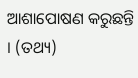ଆଶାପୋଷଣ କରୁଛନ୍ତି । (ତଥ୍ୟ)